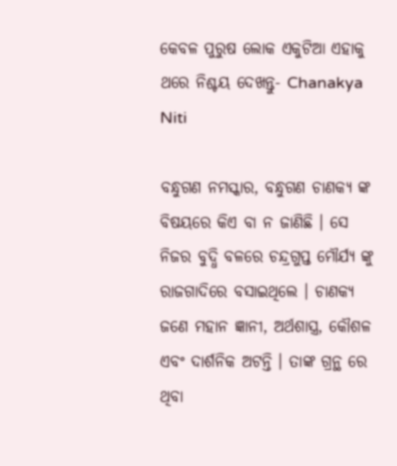କେବଳ ପୁରୁଷ ଲୋକ ଏକୁଟିଆ ଏହାକୁ ଥରେ ନିଶ୍ଚୟ ଦେଖନ୍ତୁ- Chanakya Niti

ବନ୍ଧୁଗଣ ନମସ୍କାର, ବନ୍ଧୁଗଣ ଚାଣକ୍ୟ ଙ୍କ ବିଷୟରେ କିଏ ବା ନ ଜାଣିଛି । ସେ ନିଜର ବୁଦ୍ଧି ବଳରେ ଚନ୍ଦ୍ରଗୁପ୍ତ ମୌର୍ଯ୍ୟ ଙ୍କୁ ରାଜଗାଦିରେ ବସାଇଥିଲେ । ଚାଣକ୍ୟ ଜଣେ ମହାନ ଜ୍ଞାନୀ, ଅର୍ଥଶାସ୍ତ୍ର, କୌଶଳ ଏବଂ ଦାର୍ଶନିକ ଅଟନ୍ତି । ତାଙ୍କ ଗ୍ରନ୍ଥ ରେ ଥିବା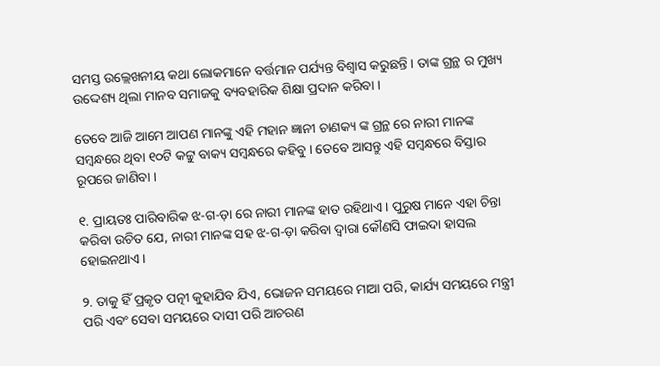ସମସ୍ତ ଉଲ୍ଲେଖନୀୟ କଥା ଲୋକମାନେ ବର୍ତ୍ତମାନ ପର୍ଯ୍ୟନ୍ତ ବିଶ୍ୱାସ କରୁଛନ୍ତି । ତାଙ୍କ ଗ୍ରନ୍ଥ ର ମୁଖ୍ୟ ଉଦ୍ଦେଶ୍ୟ ଥିଲା ମାନବ ସମାଜକୁ ବ୍ୟବହାରିକ ଶିକ୍ଷା ପ୍ରଦାନ କରିବା ।

ତେବେ ଆଜି ଆମେ ଆପଣ ମାନଙ୍କୁ ଏହି ମହାନ ଜ୍ଞାନୀ ଚାଣକ୍ୟ ଙ୍କ ଗ୍ରନ୍ଥ ରେ ନାରୀ ମାନଙ୍କ ସମ୍ବନ୍ଧରେ ଥିବା ୧୦ଟି କଟ୍ଟୁ ବାକ୍ୟ ସମ୍ବନ୍ଧରେ କହିବୁ । ତେବେ ଆସନ୍ତୁ ଏହି ସମ୍ବନ୍ଧରେ ବିସ୍ତାର ରୂପରେ ଜାଣିବା ।

୧. ପ୍ରାୟତଃ ପାରିବାରିକ ଝ-ଗ-ଡ଼ା ରେ ନାରୀ ମାନଙ୍କ ହାତ ରହିଥାଏ । ପୁରୁଷ ମାନେ ଏହା ଚିନ୍ତା କରିବା ଉଚିତ ଯେ, ନାରୀ ମାନଙ୍କ ସହ ଝ-ଗ-ଡ଼ା କରିବା ଦ୍ୱାରା କୌଣସି ଫାଇଦା ହାସଲ ହୋଇନଥାଏ ।

୨. ତାକୁ ହିଁ ପ୍ରକୃତ ପତ୍ନୀ କୁହାଯିବ ଯିଏ, ଭୋଜନ ସମୟରେ ମାଆ ପରି, କାର୍ଯ୍ୟ ସମୟରେ ମନ୍ତ୍ରୀ ପରି ଏବଂ ସେବା ସମୟରେ ଦାସୀ ପରି ଆଚରଣ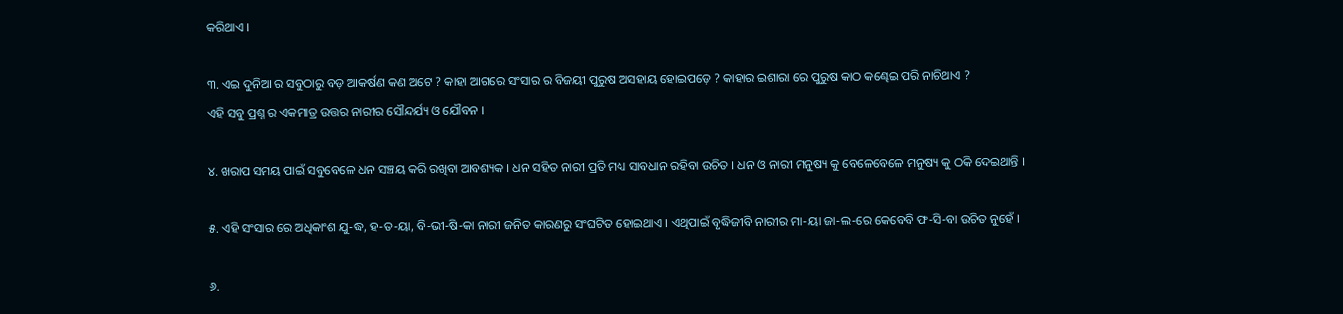କରିଥାଏ ।

୩. ଏଇ ଦୁନିଆ ର ସବୁଠାରୁ ବଡ଼ ଆକର୍ଷଣ କଣ ଅଟେ ? କାହା ଆଗରେ ସଂସାର ର ବିଜୟୀ ପୁରୁଷ ଅସହାୟ ହୋଇପଡ଼େ ? କାହାର ଇଶାରା ରେ ପୁରୁଷ କାଠ କଣ୍ଢେଇ ପରି ନାଚିଥାଏ ?
ଏହି ସବୁ ପ୍ରଶ୍ନ ର ଏକମାତ୍ର ଉତ୍ତର ନାରୀର ସୌନ୍ଦର୍ଯ୍ୟ ଓ ଯୌବନ ।

୪. ଖରାପ ସମୟ ପାଇଁ ସବୁବେଳେ ଧନ ସଞ୍ଚୟ କରି ରଖିବା ଆବଶ୍ୟକ । ଧନ ସହିତ ନାରୀ ପ୍ରତି ମଧ୍ୟ ସାବଧାନ ରହିବା ଉଚିତ । ଧନ ଓ ନାରୀ ମନୁଷ୍ୟ କୁ ବେଳେବେଳେ ମନୁଷ୍ୟ କୁ ଠକି ଦେଇଥାନ୍ତି ।

୫. ଏହି ସଂସାର ରେ ଅଧିକାଂଶ ଯୁ-ଦ୍ଧ, ହ-ତ-ୟା, ବି-ଭୀ-ଷି-କା ନାରୀ ଜନିତ କାରଣରୁ ସଂଘଟିତ ହୋଇଥାଏ । ଏଥିପାଇଁ ବୃଦ୍ଧିଜୀବି ନାରୀର ମା-ୟା ଜା-ଲ-ରେ କେବେବି ଫ-ସି-ବା ଉଚିତ ନୁହେଁ ।

୬.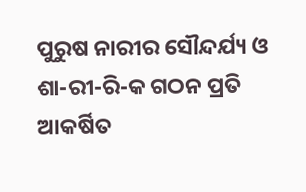ପୁରୁଷ ନାରୀର ସୌନ୍ଦର୍ଯ୍ୟ ଓ ଶା-ରୀ-ରି-କ ଗଠନ ପ୍ରତି ଆକର୍ଷିତ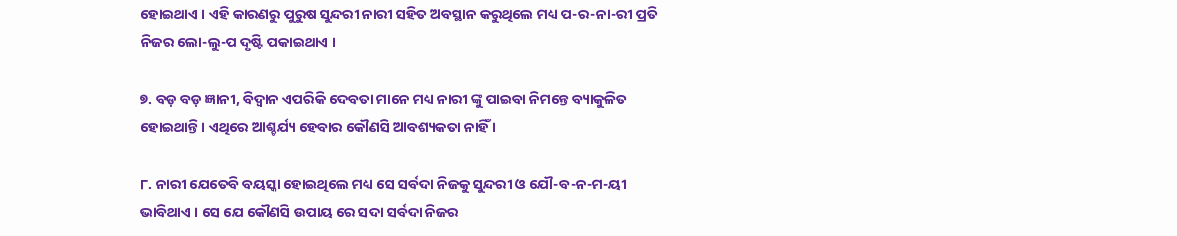ହୋଇଥାଏ । ଏହି କାରଣରୁ ପୁରୁଷ ସୁନ୍ଦରୀ ନାରୀ ସହିତ ଅବସ୍ଥାନ କରୁଥିଲେ ମଧ୍ୟ ପ-ର-ନା-ରୀ ପ୍ରତି ନିଜର ଲୋ-ଲୁ-ପ ଦୃଷ୍ଟି ପକାଇଥାଏ ।

୭. ବଡ଼ ବଡ଼ ଜ୍ଞାନୀ, ବିଦ୍ୱାନ ଏପରିକି ଦେବତା ମାନେ ମଧ୍ୟ ନାରୀ ଙ୍କୁ ପାଇବା ନିମନ୍ତେ ବ୍ୟାକୁଳିତ ହୋଇଥାନ୍ତି । ଏଥିରେ ଆଶ୍ଚର୍ଯ୍ୟ ହେବାର କୌଣସି ଆବଶ୍ୟକତା ନାହିଁ ।

୮. ନାରୀ ଯେତେବି ବୟସ୍କା ହୋଇଥିଲେ ମଧ୍ୟ ସେ ସର୍ବଦା ନିଜକୁ ସୁନ୍ଦରୀ ଓ ଯୌ-ବ-ନ-ମ-ୟୀ ଭାବିଥାଏ । ସେ ଯେ କୌଣସି ଉପାୟ ରେ ସଦା ସର୍ବଦା ନିଜର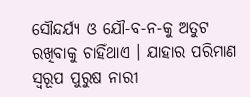ସୌନ୍ଦର୍ଯ୍ୟ ଓ ଯୌ-ବ-ନ-କୁ ଅତୁଟ ରଖିବାକୁ ଚାହିଁଥାଏ । ଯାହାର ପରିମାଣ ସ୍ୱରୂପ ପୁରୁଷ ନାରୀ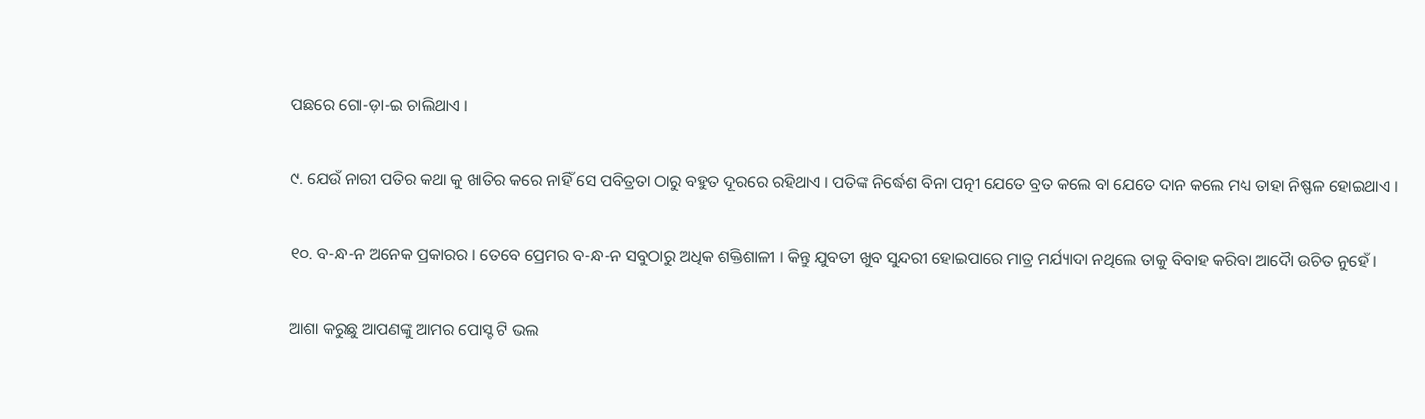ପଛରେ ଗୋ-ଡ଼ା-ଇ ଚାଲିଥାଏ ।

୯. ଯେଉଁ ନାରୀ ପତିର କଥା କୁ ଖାତିର କରେ ନାହିଁ ସେ ପବିତ୍ରତା ଠାରୁ ବହୁତ ଦୂରରେ ରହିଥାଏ । ପତିଙ୍କ ନିର୍ଦ୍ଧେଶ ବିନା ପତ୍ନୀ ଯେତେ ବ୍ରତ କଲେ ବା ଯେତେ ଦାନ କଲେ ମଧ୍ୟ ତାହା ନିଷ୍ଫଳ ହୋଇଥାଏ ।

୧୦. ବ-ନ୍ଧ-ନ ଅନେକ ପ୍ରକାରର । ତେବେ ପ୍ରେମର ବ-ନ୍ଧ-ନ ସବୁଠାରୁ ଅଧିକ ଶକ୍ତିଶାଳୀ । କିନ୍ତୁ ଯୁବତୀ ଖୁବ ସୁନ୍ଦରୀ ହୋଇପାରେ ମାତ୍ର ମର୍ଯ୍ୟାଦା ନଥିଲେ ତାକୁ ବିବାହ କରିବା ଆଦୋୖ ଉଚିତ ନୁହେଁ ।

ଆଶା କରୁଛୁ ଆପଣଙ୍କୁ ଆମର ପୋସ୍ଟ ଟି ଭଲ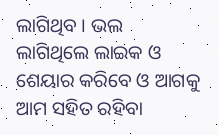ଲାଗିଥିବ । ଭଲ ଲାଗିଥିଲେ ଲାଇକ ଓ ଶେୟାର କରିବେ ଓ ଆଗକୁ ଆମ ସହିତ ରହିବା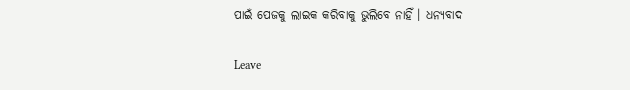ପାଇଁ ପେଜକୁ ଲାଇକ କରିବାକୁ ଭୁଲିବେ ନାହିଁ । ଧନ୍ୟବାଦ

Leave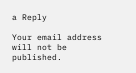a Reply

Your email address will not be published.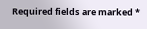Required fields are marked *